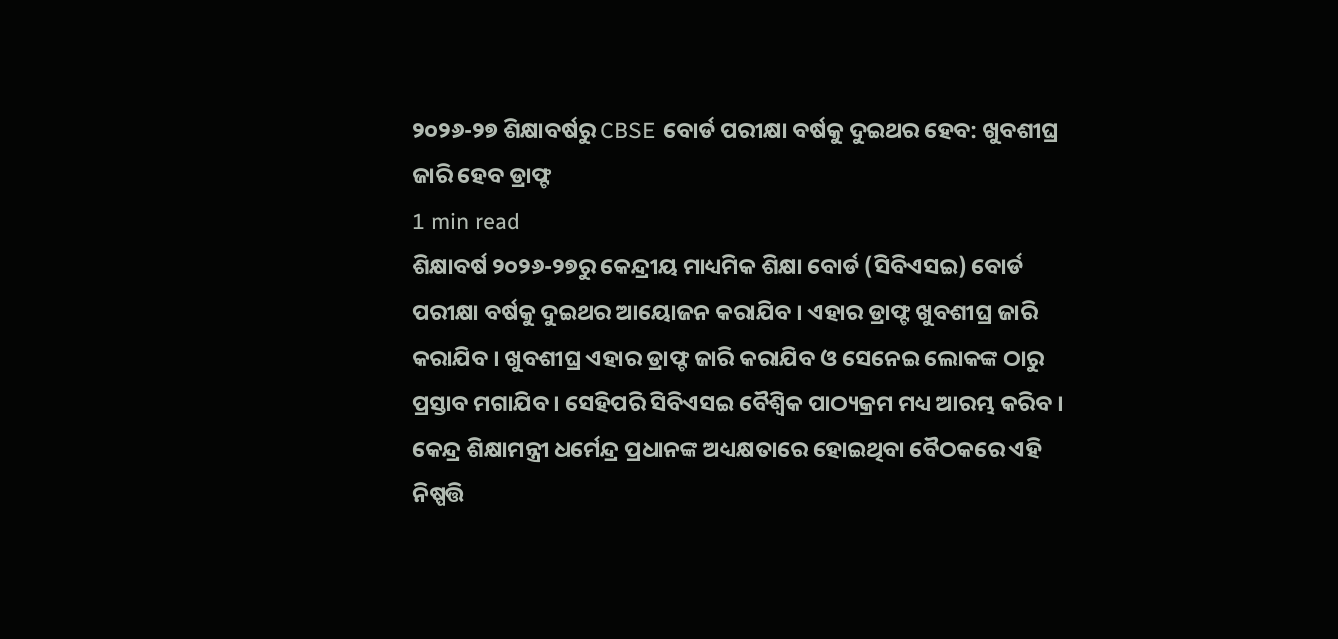୨୦୨୬-୨୭ ଶିକ୍ଷାବର୍ଷରୁ CBSE ବୋର୍ଡ ପରୀକ୍ଷା ବର୍ଷକୁ ଦୁଇଥର ହେବ: ଖୁବଶୀଘ୍ର ଜାରି ହେବ ଡ୍ରାଫ୍ଟ
1 min read
ଶିକ୍ଷାବର୍ଷ ୨୦୨୬-୨୭ରୁ କେନ୍ଦ୍ରୀୟ ମାଧ୍ୟମିକ ଶିକ୍ଷା ବୋର୍ଡ (ସିବିଏସଇ) ବୋର୍ଡ ପରୀକ୍ଷା ବର୍ଷକୁ ଦୁଇଥର ଆୟୋଜନ କରାଯିବ । ଏହାର ଡ୍ରାଫ୍ଟ ଖୁବଶୀଘ୍ର ଜାରି କରାଯିବ । ଖୁବଶୀଘ୍ର ଏହାର ଡ୍ରାଫ୍ଟ ଜାରି କରାଯିବ ଓ ସେନେଇ ଲୋକଙ୍କ ଠାରୁ ପ୍ରସ୍ତାବ ମଗାଯିବ । ସେହିପରି ସିବିଏସଇ ବୈଶ୍ବିକ ପାଠ୍ୟକ୍ରମ ମଧ୍ୟ ଆରମ୍ଭ କରିବ । କେନ୍ଦ୍ର ଶିକ୍ଷାମନ୍ତ୍ରୀ ଧର୍ମେନ୍ଦ୍ର ପ୍ରଧାନଙ୍କ ଅଧ୍ୟକ୍ଷତାରେ ହୋଇଥିବା ବୈଠକରେ ଏହି ନିଷ୍ପତ୍ତି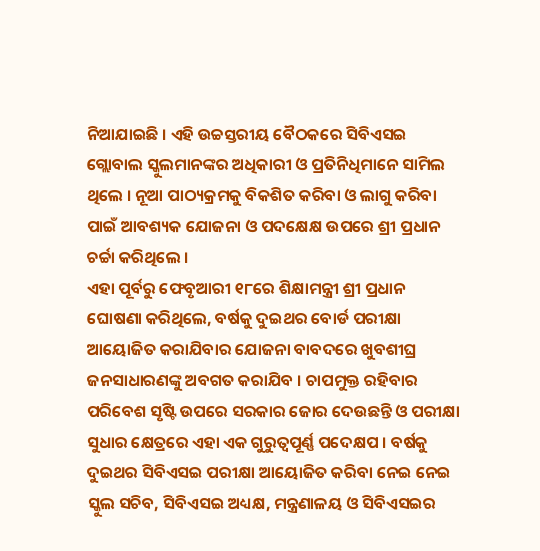ନିଆଯାଇଛି । ଏହି ଉଚ୍ଚସ୍ତରୀୟ ବୈଠକରେ ସିବିଏସଇ ଗ୍ଲୋବାଲ ସ୍କୁଲମାନଙ୍କର ଅଧିକାରୀ ଓ ପ୍ରତିନିଧିମାନେ ସାମିଲ ଥିଲେ । ନୂଆ ପାଠ୍ୟକ୍ରମକୁ ବିକଶିତ କରିବା ଓ ଲାଗୁ କରିବା ପାଇଁ ଆବଶ୍ୟକ ଯୋଜନା ଓ ପଦକ୍ଷେକ୍ଷ ଉପରେ ଶ୍ରୀ ପ୍ରଧାନ ଚର୍ଚ୍ଚା କରିଥିଲେ ।
ଏହା ପୂର୍ବରୁ ଫେବୃଆରୀ ୧୮ରେ ଶିକ୍ଷାମନ୍ତ୍ରୀ ଶ୍ରୀ ପ୍ରଧାନ ଘୋଷଣା କରିଥିଲେ, ବର୍ଷକୁ ଦୁଇଥର ବୋର୍ଡ ପରୀକ୍ଷା ଆୟୋଜିତ କରାଯିବାର ଯୋଜନା ବାବଦରେ ଖୁବଶୀଘ୍ର ଜନସାଧାରଣଙ୍କୁ ଅବଗତ କରାଯିବ । ଚାପମୁକ୍ତ ରହିବାର ପରିବେଶ ସୃଷ୍ଟି ଉପରେ ସରକାର ଜୋର ଦେଉଛନ୍ତି ଓ ପରୀକ୍ଷା ସୁଧାର କ୍ଷେତ୍ରରେ ଏହା ଏକ ଗୁରୁତ୍ବପୂର୍ଣ୍ଣ ପଦେକ୍ଷପ । ବର୍ଷକୁ ଦୁଇଥର ସିବିଏସଇ ପରୀକ୍ଷା ଆୟୋଜିତ କରିବା ନେଇ ନେଇ ସ୍କୁଲ ସଚିବ, ସିବିଏସଇ ଅଧ୍ୟକ୍ଷ, ମନ୍ତ୍ରଣାଳୟ ଓ ସିବିଏସଇର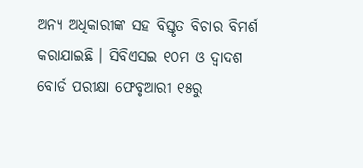ଅନ୍ୟ ଅଧିକାରୀଙ୍କ ସହ ବିସ୍ତୃତ ବିଚାର ବିମର୍ଶ କରାଯାଇଛି । ସିବିଏସଇ ୧୦ମ ଓ ଦ୍ବାଦଶ ବୋର୍ଡ ପରୀକ୍ଷା ଫେବୃଆରୀ ୧୫ରୁ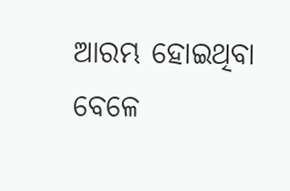ଆରମ୍ଭ ହୋଇଥିବା ବେଳେ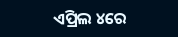ଏପ୍ରିଲ ୪ରେ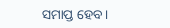ସମାପ୍ତ ହେବ ।